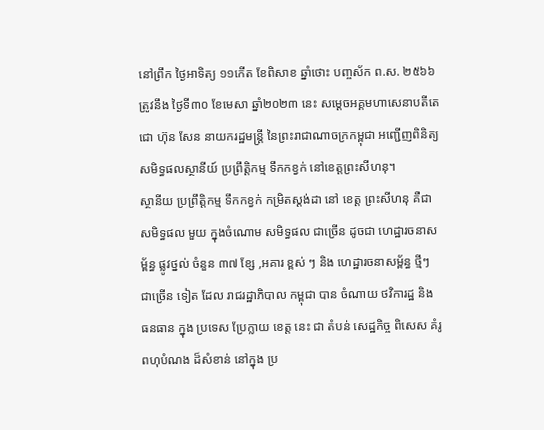នៅព្រឹក ថ្ងៃអាទិត្យ ១១កើត ខែពិសាខ ឆ្នាំថោះ បញ្ចស័ក ព.ស. ២៥៦៦ ត្រូវនឹង ថ្ងៃទី៣០ ខែមេសា ឆ្នាំ២០២៣ នេះ សម្ដេចអគ្គមហាសេនាបតីតេជោ ហ៊ុន សែន នាយករដ្ឋមន្ត្រី នៃព្រះរាជាណាចក្រកម្ពុជា អញ្ជើញពិនិត្យ សមិទ្ធផលស្ថានីយ៍ ប្រព្រឹត្តិកម្ម ទឹកកខ្វក់ នៅខេត្តព្រះសីហនុ។
ស្ថានីយ ប្រព្រឹត្តិកម្ម ទឹកកខ្វក់ កម្រិតស្ដង់ដា នៅ ខេត្ដ ព្រះសីហនុ គឺជា សមិទ្ធផល មួយ ក្នុងចំណោម សមិទ្ធផល ជាច្រើន ដូចជា ហេដ្ឋារចនាសម្ព័ន្ធ ផ្លូវថ្នល់ ចំនួន ៣៧ ខ្សែ ,អគារ ខ្ពស់ ៗ និង ហេដ្ឋារចនាសម្ព័ន្ធ ថ្មីៗ ជាច្រើន ទៀត ដែល រាជរដ្ឋាភិបាល កម្ពុជា បាន ចំណាយ ថវិការដ្ឋ និង ធនធាន ក្នុង ប្រទេស ប្រែក្លាយ ខេត្ដ នេះ ជា តំបន់ សេដ្ឋកិច្ច ពិសេស គំរូ ពហុបំណង ដ៏សំខាន់ នៅក្នុង ប្រ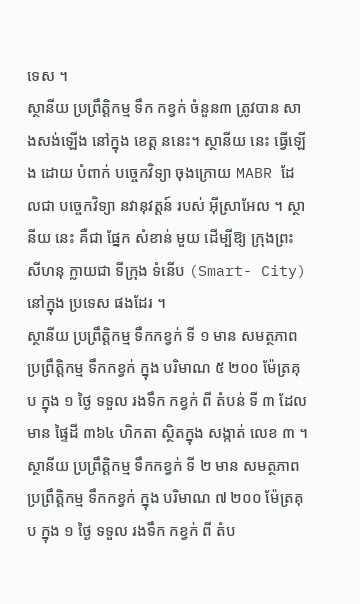ទេស ។
ស្ថានីយ ប្រព្រឹត្ដិកម្ម ទឹក កខ្វក់ ចំនួន៣ ត្រូវបាន សាងសង់ឡើង នៅក្នុង ខេត្ដ ននេះ។ ស្ថានីយ នេះ ធ្វើឡើង ដោយ បំពាក់ បច្ចេកវិទ្យា ចុងក្រោយ MABR ដែលជា បច្ចេកវិទ្យា នវានុវត្ដន៍ របស់ អ៊ីស្រាអែល ។ ស្ថានីយ នេះ គឺជា ផ្នែក សំខាន់ មួយ ដើម្បីឱ្យ ក្រុងព្រះសីហនុ ក្លាយជា ទីក្រុង ទំនើប (Smart- City) នៅក្នុង ប្រទេស ផងដែរ ។
ស្ថានីយ ប្រព្រឹត្តិកម្ម ទឹកកខ្វក់ ទី ១ មាន សមត្ថភាព ប្រព្រឹត្តិកម្ម ទឹកកខ្វក់ ក្នុង បរិមាណ ៥ ២០០ ម៉ែត្រគុប ក្នុង ១ ថ្ងៃ ទទួល រងទឹក កខ្វក់ ពី តំបន់ ទី ៣ ដែលមាន ផ្ទៃដី ៣៦៤ ហិកតា ស្ថិតក្នុង សង្កាត់ លេខ ៣ ។ ស្ថានីយ ប្រព្រឹត្តិកម្ម ទឹកកខ្វក់ ទី ២ មាន សមត្ថភាព ប្រព្រឹត្តិកម្ម ទឹកកខ្វក់ ក្នុង បរិមាណ ៧ ២០០ ម៉ែត្រគុប ក្នុង ១ ថ្ងៃ ទទួល រងទឹក កខ្វក់ ពី តំប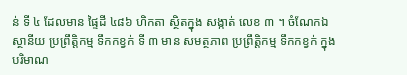ន់ ទី ៤ ដែលមាន ផ្ទៃដី ៤៨៦ ហិកតា ស្ថិតក្នុង សង្កាត់ លេខ ៣ ។ ចំណែកឯ ស្ថានីយ ប្រព្រឹត្តិកម្ម ទឹកកខ្វក់ ទី ៣ មាន សមត្ថភាព ប្រព្រឹត្តិកម្ម ទឹកកខ្វក់ ក្នុង បរិមាណ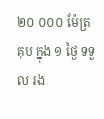២០ ០០០ ម៉ែត្រគុប ក្នុង ១ ថ្ងៃ ទទួល រង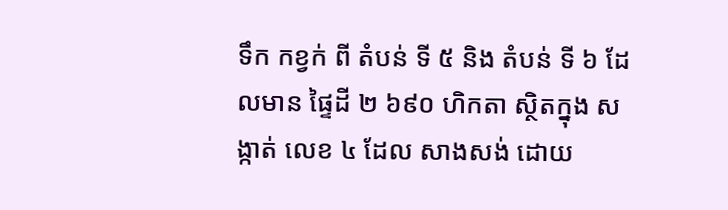ទឹក កខ្វក់ ពី តំបន់ ទី ៥ និង តំបន់ ទី ៦ ដែលមាន ផ្ទៃដី ២ ៦៩០ ហិកតា ស្ថិតក្នុង សង្កាត់ លេខ ៤ ដែល សាងសង់ ដោយ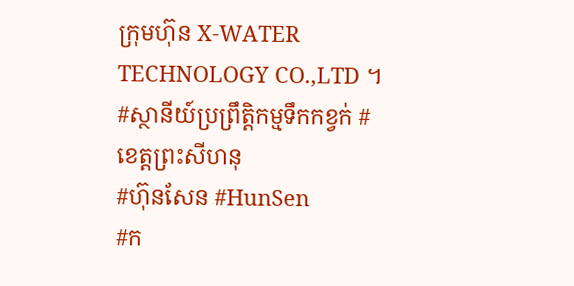ក្រុមហ៊ុន X-WATER TECHNOLOGY CO.,LTD ។
#ស្ថានីយ៍ប្រព្រឹត្តិកម្មទឹកកខ្វក់ #ខេត្តព្រះសីហនុ
#ហ៊ុនសែន #HunSen
#ក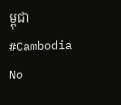ម្ពុជា #Cambodia
No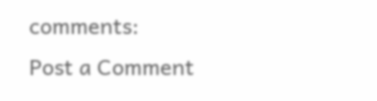comments:
Post a Comment